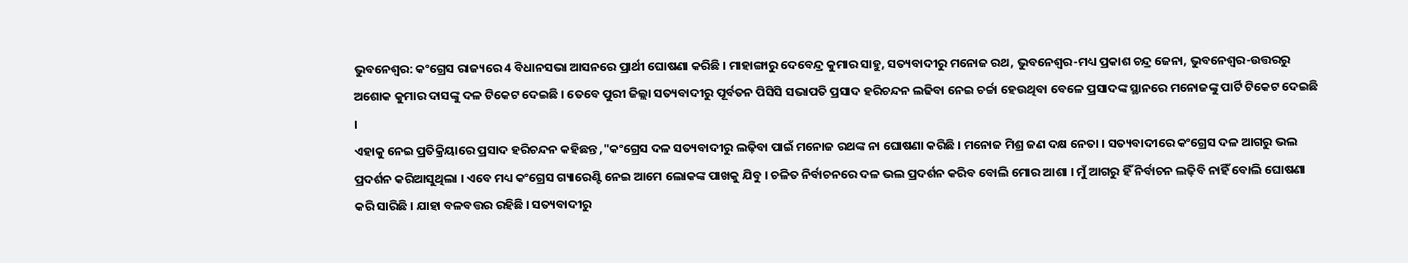ଭୁବନେଶ୍ବର: କଂଗ୍ରେସ ରାଜ୍ୟରେ 4 ବିଧାନସଭା ଆସନରେ ପ୍ରାର୍ଥୀ ଘୋଷଣା କରିଛି । ମାହାଙ୍ଗାରୁ ଦେବେନ୍ଦ୍ର କୁମାର ସାହୁ, ସତ୍ୟବାଦୀରୁ ମନୋଜ ରଥ, ଭୁବନେଶ୍ବର-ମଧ୍ୟ ପ୍ରକାଶ ଚନ୍ଦ୍ର ଜେନା, ଭୁବନେଶ୍ବର-ଉତ୍ତରରୁ ଅଶୋକ କୁମାର ଦାସଙ୍କୁ ଦଳ ଟିକେଟ ଦେଇଛି । ତେବେ ପୁରୀ ଜିଲ୍ଲା ସତ୍ୟବାଦୀରୁ ପୂର୍ବତନ ପିସିସି ସଭାପତି ପ୍ରସାଦ ହରିଚନ୍ଦନ ଲଢିବା ନେଇ ଚର୍ଚ୍ଚା ହେଉଥିବା ବେଳେ ପ୍ରସାଦଙ୍କ ସ୍ଥାନରେ ମନୋଜଙ୍କୁ ପାର୍ଟି ଟିକେଟ ଦେଇଛି ।
ଏହାକୁ ନେଇ ପ୍ରତିକ୍ରିୟାରେ ପ୍ରସାଦ ହରିଚନ୍ଦନ କହିଛନ୍ତ ,"କଂଗ୍ରେସ ଦଳ ସତ୍ୟବାଦୀରୁ ଲଢ଼ିବା ପାଇଁ ମନୋଜ ରଥଙ୍କ ନା ଘୋଷଣା କରିଛି । ମନୋଜ ମିଶ୍ର ଜଣ ଦକ୍ଷ ନେତା । ସତ୍ୟବାଦୀରେ କଂଗ୍ରେସ ଦଳ ଆଗରୁ ଭଲ ପ୍ରଦର୍ଶନ କରିଆସୁଥିଲା । ଏବେ ମଧ୍ୟ କଂଗ୍ରେସ ଗ୍ୟାରେଣ୍ଟି ନେଇ ଆମେ ଲୋକଙ୍କ ପାଖକୁ ଯିବୁ । ଚଳିତ ନିର୍ବାଚନରେ ଦଳ ଭଲ ପ୍ରଦର୍ଶନ କରିବ ବୋଲି ମୋର ଆଶା । ମୁଁ ଆଗରୁ ହିଁ ନିର୍ବାଚନ ଲଢ଼ିବି ନାହିଁ ବୋଲି ଘୋଷଣା କରି ସାରିଛି । ଯାହା ବଳବତ୍ତର ରହିଛି । ସତ୍ୟବାଦୀରୁ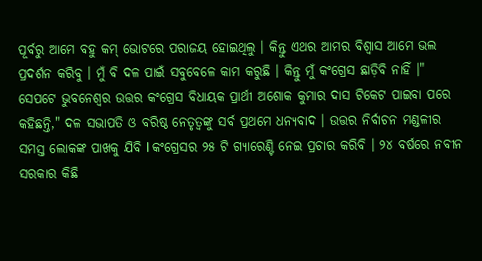ପୂର୍ବରୁ ଆମେ ବହୁ କମ୍ ଭୋଟରେ ପରାଜୟ ହୋଇଥିଲୁ । କିନ୍ତୁ ଏଥର ଆମର ବିଶ୍ୱାସ ଆମେ ଭଲ ପ୍ରଦର୍ଶନ କରିବୁ । ମୁଁ ବି ଦଳ ପାଇଁ ସବୁବେଳେ କାମ କରୁଛି । କିନ୍ତୁ ମୁଁ କଂଗ୍ରେସ ଛାଡ଼ିବି ନାହିଁ ।"
ସେପଟେ ଭୁବନେଶ୍ଵର ଉତ୍ତର କଂଗ୍ରେସ ବିଧାୟକ ପ୍ରାର୍ଥୀ ଅଶୋକ କୁମାର ଦାସ ଟିକେଟ ପାଇବା ପରେ କହିଛନ୍ତି," ଦଳ ସଭାପତି ଓ ବରିଷ୍ଠ ନେତୃତ୍ୱଙ୍କୁ ସର୍ବ ପ୍ରଥମେ ଧନ୍ୟବାଦ । ଉତ୍ତର ନିର୍ବାଚନ ମଣ୍ଡଳୀର ସମସ୍ତ ଲୋକଙ୍କ ପାଖକୁ ଯିବି l କଂଗ୍ରେସର ୨୫ ଟି ଗ୍ୟାରେଣ୍ଟି ନେଇ ପ୍ରଚାର କରିବି । ୨୪ ବର୍ଷରେ ନବୀନ ସରକାର କିଛି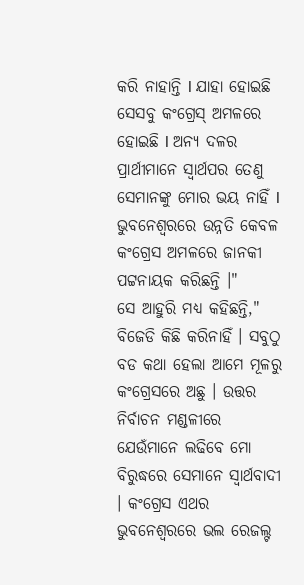କରି ନାହାନ୍ତି l ଯାହା ହୋଇଛି ସେସବୁ କଂଗ୍ରେସ୍ ଅମଳରେ ହୋଇଛି l ଅନ୍ୟ ଦଳର ପ୍ରାର୍ଥୀମାନେ ସ୍ୱାର୍ଥପର ତେଣୁ ସେମାନଙ୍କୁ ମୋର ଭୟ ନାହିଁ l ଭୁବନେଶ୍ଵରରେ ଉନ୍ନତି କେବଳ କଂଗ୍ରେସ ଅମଳରେ ଜାନକୀ ପଟ୍ଟନାୟକ କରିଛନ୍ତି ।"
ସେ ଆହୁରି ମଧ୍ୟ କହିଛନ୍ତି," ବିଜେଡି କିଛି କରିନାହିଁ । ସବୁଠୁ ବଡ କଥା ହେଲା ଆମେ ମୂଳରୁ କଂଗ୍ରେସରେ ଅଛୁ । ଉତ୍ତର ନିର୍ବାଚନ ମଣ୍ଡଳୀରେ ଯେଉଁମାନେ ଲଢିବେ ମୋ ବିରୁଦ୍ଧରେ ସେମାନେ ସ୍ୱାର୍ଥବାଦୀ । କଂଗ୍ରେସ ଏଥର ଭୁବନେଶ୍ଵରରେ ଭଲ ରେଜଲ୍ଟ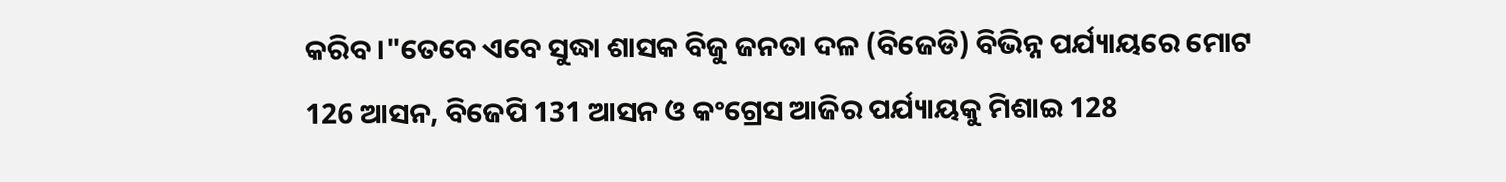କରିବ ।"ତେବେ ଏବେ ସୁଦ୍ଧା ଶାସକ ବିଜୁ ଜନତା ଦଳ (ବିଜେଡି) ବିଭିନ୍ନ ପର୍ଯ୍ୟାୟରେ ମୋଟ 126 ଆସନ, ବିଜେପି 131 ଆସନ ଓ କଂଗ୍ରେସ ଆଜିର ପର୍ଯ୍ୟାୟକୁ ମିଶାଇ 128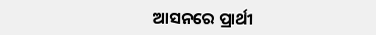ଆସନରେ ପ୍ରାର୍ଥୀ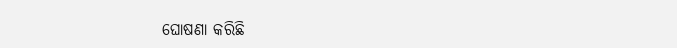ଘୋଷଣା କରିଛି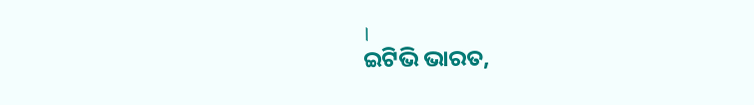।
ଇଟିଭି ଭାରତ,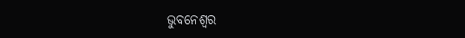ଭୁବନେଶ୍ବର